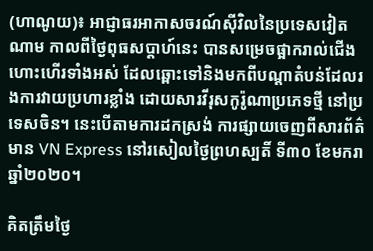(ហាណូយ)៖ អាជ្ញាធរអាកាសចរណ៍ស៊ីវិលនៃប្រទេសវៀតណាម កាលពីថ្ងៃពុធសប្តាហ៍នេះ បានសម្រេចផ្អាករាល់ជើងហោះហើរទាំងអស់ ដែលឆ្ពោះទៅនិងមកពីបណ្តាតំបន់ដែលរងការវាយប្រហារខ្លាំង ដោយសារវីរុសកូរ៉ូណាប្រភេទថ្មី នៅប្រទេសចិន។ នេះបើតាមការដកស្រង់ ការផ្សាយចេញពីសារព័ត៌មាន VN Express នៅរសៀលថ្ងៃព្រហស្បតិ៍ ទី៣០ ខែមករា ឆ្នាំ២០២០។

គិតត្រឹមថ្ងៃ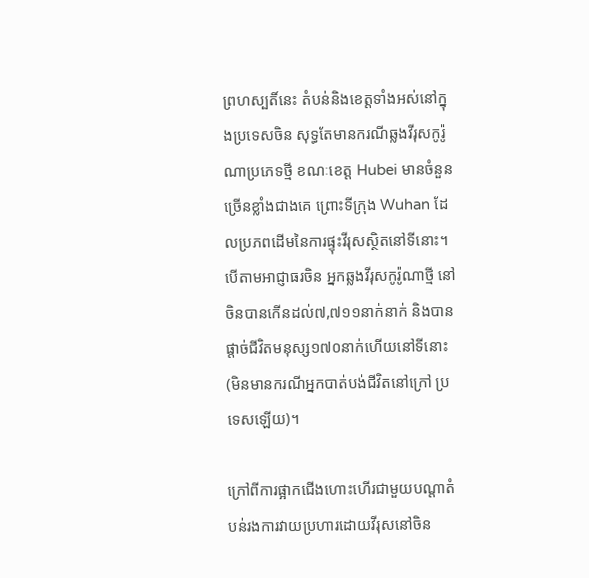ព្រហស្បតិ៍នេះ តំបន់និងខេត្តទាំងអស់នៅក្នុងប្រទេសចិន សុទ្ធតែមានករណីឆ្លងវីរុសកូរ៉ូណាប្រភេទថ្មី ខណៈខេត្ត Hubei មានចំនួនច្រើនខ្លាំងជាងគេ ព្រោះទីក្រុង Wuhan ដែលប្រភពដើមនៃការផ្ទុះវីរុសស្ថិតនៅទីនោះ។ បើតាមអាជ្ញាធរចិន អ្នកឆ្លងវីរុសកូរ៉ូណាថ្មី នៅចិនបានកើនដល់៧,៧១១នាក់នាក់ និងបានផ្តាច់ជីវិតមនុស្ស១៧០នាក់ហើយនៅទីនោះ (មិនមានករណីអ្នកបាត់បង់ជីវិតនៅក្រៅ ប្រទេសឡើយ)។

ក្រៅពីការផ្អាកជើងហោះហើរជាមួយបណ្តាតំបន់រងការវាយប្រហារដោយវីរុសនៅចិន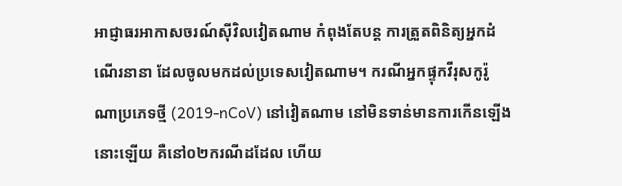អាជ្ញាធរអាកាសចរណ៍ស៊ីវិលវៀតណាម កំពុងតែបន្ត ការត្រួតពិនិត្យអ្នកដំណើរនានា ដែលចូលមកដល់ប្រទេសវៀតណាម។ ករណីអ្នកផ្ទុកវីរុសកូរ៉ូណាប្រភេទថ្មី (2019-nCoV) នៅវៀតណាម នៅមិនទាន់មានការកើនឡើងនោះឡើយ គឺនៅ០២ករណីដដែល ហើយ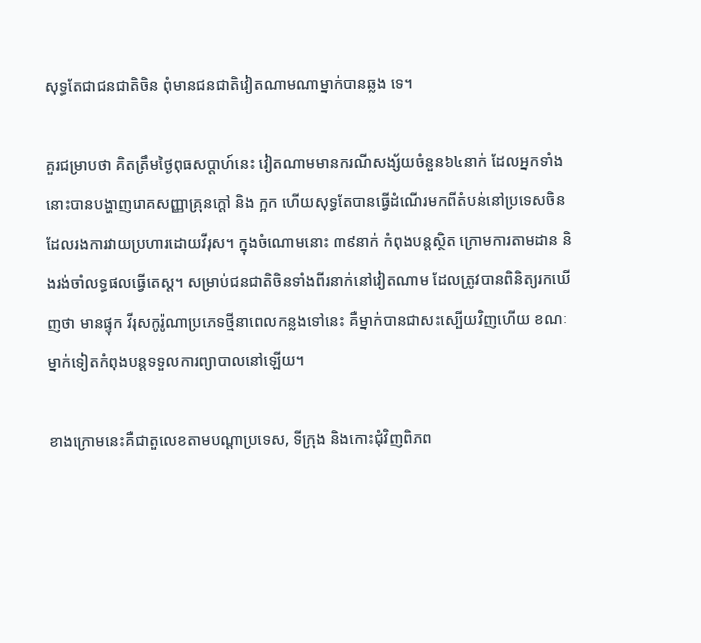សុទ្ធតែជាជនជាតិចិន ពុំមានជនជាតិវៀតណាមណាម្នាក់បានឆ្លង ទេ។

គួរជម្រាបថា គិតត្រឹមថ្ងៃពុធសប្តាហ៍នេះ វៀតណាមមានករណីសង្ស័យចំនួន៦៤នាក់ ដែលអ្នកទាំងនោះបានបង្ហាញរោគសញ្ញាគ្រុនក្តៅ និង ក្អក ហើយសុទ្ធតែបានធ្វើដំណើរមកពីតំបន់នៅប្រទេសចិន ដែលរងការវាយប្រហារដោយវីរុស។ ក្នុងចំណោមនោះ ៣៩នាក់ កំពុងបន្តស្ថិត ក្រោមការតាមដាន និងរង់ចាំលទ្ធផលធ្វើតេស្ត។ សម្រាប់ជនជាតិចិនទាំងពីរនាក់នៅវៀតណាម ដែលត្រូវបានពិនិត្យរកឃើញថា មានផ្ទុក វីរុសកូរ៉ូណាប្រភេទថ្មីនាពេលកន្លងទៅនេះ គឺម្នាក់បានជាសះស្បើយវិញហើយ ខណៈម្នាក់ទៀតកំពុងបន្តទទួលការព្យាបាលនៅឡើយ។

ខាងក្រោមនេះគឺជាតួលេខតាមបណ្តាប្រទេស, ទីក្រុង និងកោះជុំវិញពិភព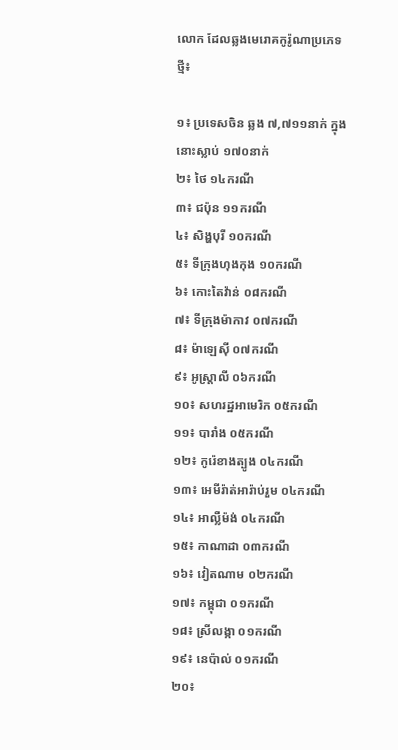លោក ដែលឆ្លងមេរោគកូរ៉ូណាប្រភេទថ្មី៖

១៖ ប្រទេសចិន ឆ្លង ៧,៧១១នាក់ ក្នុងនោះស្លាប់ ១៧០នាក់
២៖ ថៃ ១៤ករណី
៣៖ ជប៉ុន ១១ករណី
៤៖ សិង្ហបុរី ១០ករណី
៥៖ ទីក្រុងហុងកុង ១០ករណី
៦៖ កោះតៃវ៉ាន់ ០៨ករណី
៧៖ ទីក្រុងម៉ាកាវ ០៧ករណី
៨៖ ម៉ាឡេស៊ី ០៧ករណី
៩៖ អូស្ត្រាលី ០៦ករណី
១០៖ សហរដ្ឋអាមេរិក ០៥ករណី
១១៖ បារាំង ០៥ករណី
១២៖ កូរ៉េខាងត្បូង ០៤ករណី
១៣៖ អេមីរ៉ាត់អារ៉ាប់រួម ០៤ករណី
១៤៖ អាល្លឺម៉ង់ ០៤ករណី
១៥៖ កាណាដា ០៣ករណី
១៦៖ វៀតណាម ០២ករណី
១៧៖ កម្ពុជា ០១ករណី
១៨៖ ស្រីលង្កា ០១ករណី
១៩៖ នេប៉ាល់ ០១ករណី
២០៖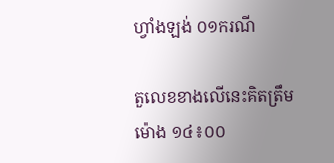ហ្វាំងឡង់ ០១ករណី

តួលេខខាងលើនេះគិតត្រឹមម៉ោង ១៤៖០០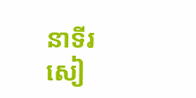នាទីរសៀ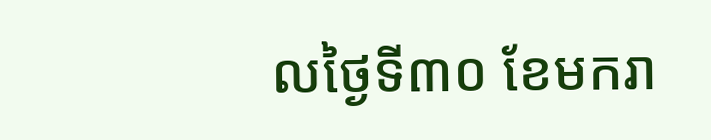លថ្ងៃទី៣០ ខែមករា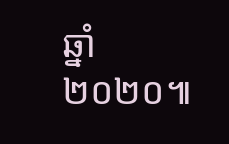ឆ្នាំ២០២០៕